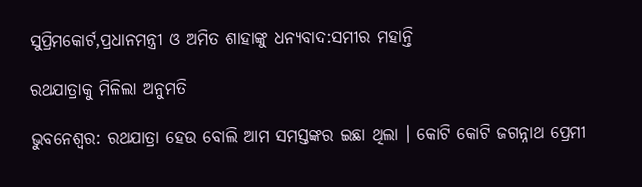ସୁପ୍ରିମକୋର୍ଟ,ପ୍ରଧାନମନ୍ତ୍ରୀ ଓ ଅମିତ ଶାହାଙ୍କୁ ଧନ୍ୟବାଦ:ସମୀର ମହାନ୍ତି

ରଥଯାତ୍ରାକୁ ମିଳିଲା ଅନୁମତି

ଭୁବନେଶ୍ୱର: ରଥଯାତ୍ରା ହେଉ ବୋଲି ଆମ ସମସ୍ତଙ୍କର ଇଛା ଥିଲା । କୋଟି କୋଟି ଜଗନ୍ନାଥ ପ୍ରେମୀ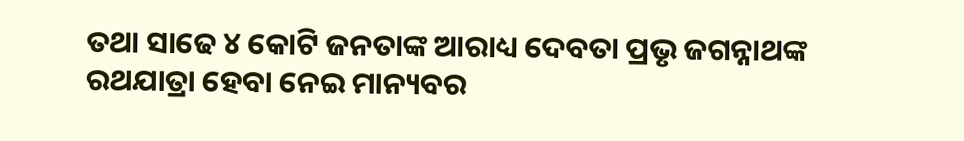ତଥା ସାଢେ ୪ କୋଟି ଜନତାଙ୍କ ଆରାଧ୍ୟ ଦେବତା ପ୍ରଭୃ ଜଗନ୍ନାଥଙ୍କ ରଥଯାତ୍ରା ହେବା ନେଇ ମାନ୍ୟବର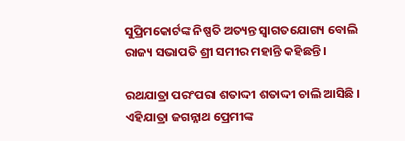ସୁପ୍ରିମକୋର୍ଟଙ୍କ ନିଷ୍ପତି ଅତ୍ୟନ୍ତ ସ୍ୱାଗତଯୋଗ୍ୟ ବୋଲି ରାଜ୍ୟ ସଭାପତି ଶ୍ରୀ ସମୀର ମହାନ୍ତି କହିଛନ୍ତି ।

ରଥଯାତ୍ରା ପରଂପରା ଶତାଦ୍ଦୀ ଶତାଦ୍ଦୀ ଚାଲି ଆସିଛି । ଏହିଯାତ୍ରା ଜଗନ୍ନାଥ ପ୍ରେମୀଙ୍କ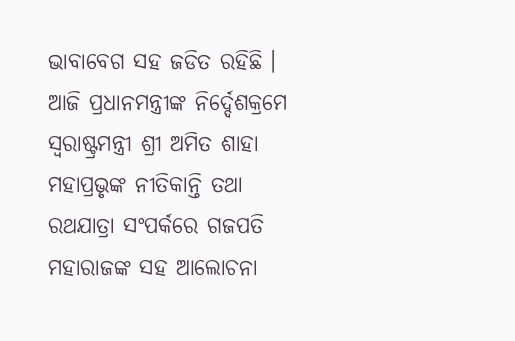ଭାବାବେଗ ସହ ଜଡିତ ରହିଛି । ଆଜି ପ୍ରଧାନମନ୍ତ୍ରୀଙ୍କ ନିର୍ଦ୍ଦେଶକ୍ରମେ ସ୍ୱରାଷ୍ଟ୍ରମନ୍ତ୍ରୀ ଶ୍ରୀ ଅମିତ ଶାହା ମହାପ୍ରଭୃଙ୍କ ନୀତିକାନ୍ତି ତଥା ରଥଯାତ୍ରା ସଂପର୍କରେ ଗଜପତି ମହାରାଜଙ୍କ ସହ ଆଲୋଚନା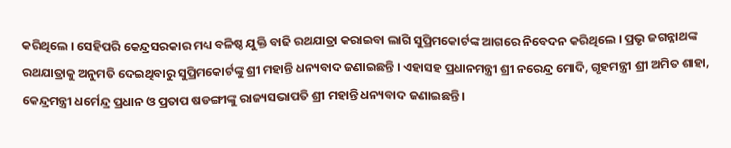କରିଥିଲେ । ସେହିପରି କେନ୍ଦ୍ରସରକାର ମଧ୍ୟ ବଳିଷ୍ଠ ଯୁକ୍ତି ବାଢି ରଥଯାତ୍ରା କରାଇବା ଲାଗି ସୁପ୍ରିମକୋର୍ଟଙ୍କ ଆଗରେ ନିବେଦନ କରିଥିଲେ । ପ୍ରଭୃ ଜଗନ୍ନାଥଙ୍କ ରଥଯାତ୍ରାକୁ ଅନୁମତି ଦେଇଥିବାରୁ ସୁପ୍ରିମକୋର୍ଟଙ୍କୁ ଶ୍ରୀ ମହାନ୍ତି ଧନ୍ୟବାଦ ଜଣାଇଛନ୍ତି । ଏହାସହ ପ୍ରଧାନମନ୍ତ୍ରୀ ଶ୍ରୀ ନରେନ୍ଦ୍ର ମୋଦି, ଗୃହମନ୍ତ୍ରୀ ଶ୍ରୀ ଅମିତ ଶାହା, କେନ୍ଦ୍ରମନ୍ତ୍ରୀ ଧର୍ମେନ୍ଦ୍ର ପ୍ରଧାନ ଓ ପ୍ରତାପ ଷଡଙ୍ଗୀଙ୍କୁ ରାଜ୍ୟସଭାପତି ଶ୍ରୀ ମହାନ୍ତି ଧନ୍ୟବାଦ ଜଣାଇଛନ୍ତି ।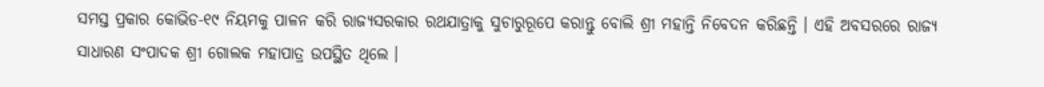ସମସ୍ତ ପ୍ରକାର କୋଭିଡ-୧୯ ନିୟମକୁ ପାଳନ କରି ରାଜ୍ୟସରକାର ରଥଯାତ୍ରାକୁ ସୁଚାରୁରୂପେ କରାନ୍ତୁ ବୋଲି ଶ୍ରୀ ମହାନ୍ତି ନିବେଦନ କରିଛନ୍ତି । ଏହି ଅବସରରେ ରାଜ୍ୟ ସାଧାରଣ ସଂପାଦକ ଶ୍ରୀ ଗୋଲକ ମହାପାତ୍ର ଉପସ୍ଥିତ ଥିଲେ ।